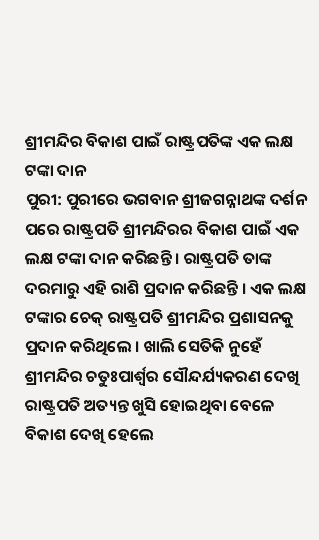ଶ୍ରୀମନ୍ଦିର ବିକାଶ ପାଇଁ ରାଷ୍ଟ୍ରପତିଙ୍କ ଏକ ଲକ୍ଷ ଟଙ୍କା ଦାନ
ପୁରୀ: ପୁରୀରେ ଭଗବାନ ଶ୍ରୀଜଗନ୍ନାଥଙ୍କ ଦର୍ଶନ ପରେ ରାଷ୍ଟ୍ରପତି ଶ୍ରୀମନ୍ଦିରର ବିକାଶ ପାଇଁ ଏକ ଲକ୍ଷ ଟଙ୍କା ଦାନ କରିଛନ୍ତି । ରାଷ୍ଟ୍ରପତି ତାଙ୍କ ଦରମାରୁ ଏହି ରାଶି ପ୍ରଦାନ କରିଛନ୍ତି । ଏକ ଲକ୍ଷ ଟଙ୍କାର ଚେକ୍ ରାଷ୍ଟ୍ରପତି ଶ୍ରୀମନ୍ଦିର ପ୍ରଶାସନକୁ ପ୍ରଦାନ କରିଥିଲେ । ଖାଲି ସେତିକି ନୁହେଁ ଶ୍ରୀମନ୍ଦିର ଚତୁଃପାର୍ଶ୍ୱର ସୌନ୍ଦର୍ଯ୍ୟକରଣ ଦେଖି ରାଷ୍ଟ୍ରପତି ଅତ୍ୟନ୍ତ ଖୁସି ହୋଇଥିବା ବେଳେ ବିକାଶ ଦେଖି ହେଲେ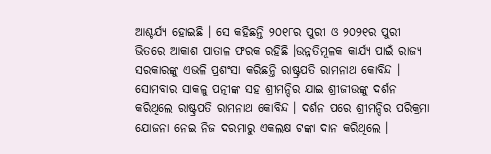ଆଶ୍ଚର୍ଯ୍ୟ ହୋଇଛି । ସେ କହିଛନ୍ତି ୨୦୧୮ର ପୁରୀ ଓ ୨୦୨୧ର ପୁରୀ ଭିତରେ ଆକାଶ ପାତାଳ ଫରକ ରହିଛି ।ଉନ୍ନତିମୂଳକ କାର୍ଯ୍ୟ ପାଇଁ ରାଜ୍ୟ ସରକାରଙ୍କୁ ଏଭଳି ପ୍ରଶଂସା କରିଛନ୍ତି ରାଷ୍ଟ୍ରପତି ରାମନାଥ କୋବିନ୍ଦ ।
ସୋମବାର ସାକଳୁ ପତ୍ନୀଙ୍କ ସହ ଶ୍ରୀମନ୍ଦିର ଯାଇ ଶ୍ରୀଜୀଉଙ୍କୁ ଦର୍ଶନ କରିଥିଲେ ରାଷ୍ଟ୍ରପତି ରାମନାଥ କୋବିନ୍ଦ । ଦର୍ଶନ ପରେ ଶ୍ରୀମନ୍ଦିର ପରିକ୍ରମା ଯୋଜନା ନେଇ ନିଜ ଦରମାରୁ ଏକଲକ୍ଷ ଟଙ୍କା ଦାନ କରିଥିଲେ ।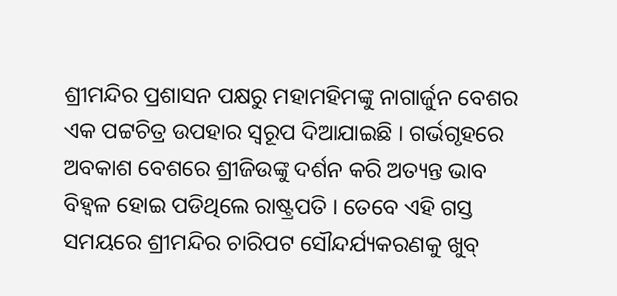ଶ୍ରୀମନ୍ଦିର ପ୍ରଶାସନ ପକ୍ଷରୁ ମହାମହିମଙ୍କୁ ନାଗାର୍ଜୁନ ବେଶର ଏକ ପଟ୍ଟଚିତ୍ର ଉପହାର ସ୍ୱରୂପ ଦିଆଯାଇଛି । ଗର୍ଭଗୃହରେ ଅବକାଶ ବେଶରେ ଶ୍ରୀଜିଉଙ୍କୁ ଦର୍ଶନ କରି ଅତ୍ୟନ୍ତ ଭାବ ବିହ୍ଵଳ ହୋଇ ପଡିଥିଲେ ରାଷ୍ଟ୍ରପତି । ତେବେ ଏହି ଗସ୍ତ ସମୟରେ ଶ୍ରୀମନ୍ଦିର ଚାରିପଟ ସୌନ୍ଦର୍ଯ୍ୟକରଣକୁ ଖୁବ୍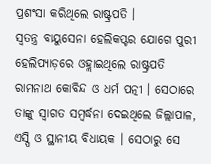ପ୍ରଶଂସା କରିଥିଲେ ରାଷ୍ଟ୍ରପତି ।
ସ୍ୱତନ୍ତ୍ର ବାୟୁସେନା ହେଲିକପ୍ଟର ଯୋଗେ ପୁରୀ ହେଲିପ୍ୟାଡ଼ରେ ଓହ୍ଲାଇଥିଲେ ରାଷ୍ଟ୍ରପତି ରାମନାଥ କୋବିନ୍ଦ ଓ ଧର୍ମ ପତ୍ନୀ । ସେଠାରେ ତାଙ୍କୁ ସ୍ୱାଗତ ସମ୍ବର୍ଦ୍ଧନା ଦେଇଥିଲେ ଜିଲ୍ଲାପାଳ, ଏସ୍ପି ଓ ସ୍ଥାନୀୟ ବିଧାୟକ । ସେଠାରୁ ସେ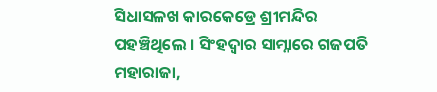ସିଧାସଳଖ କାରକେଡ୍ରେ ଶ୍ରୀମନ୍ଦିର ପହଞ୍ଚିଥିଲେ । ସିଂହଦ୍ୱାର ସାମ୍ନାରେ ଗଜପତି ମହାରାଜା,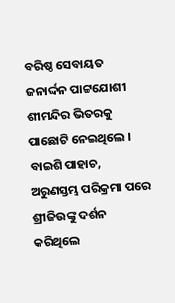ବରିଷ୍ଠ ସେବାୟତ ଜନାର୍ଦ୍ଦନ ପାଟ୍ଟଯୋଶୀ ଶୀମନ୍ଦିର ଭିତରକୁ ପାଛୋଟି ନେଇଥିଲେ । ବାଇଶି ପାହାଚ, ଅରୁଣସ୍ତମ୍ଭ ପରିକ୍ରମା ପରେ ଶ୍ରୀଜିଉଙ୍କୁ ଦର୍ଶନ କରିଥିଲେ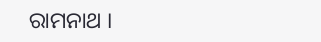ରାମନାଥ ।